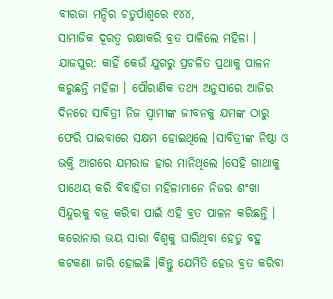ବୀରଜା ମନ୍ଦିର ଚତୁର୍ପାଶ୍ବରେ ୧୪୪,
ସାମାଜିକ ଦୂରତ୍ବ ରକ୍ଷାକରି ବ୍ରତ ପାଳିଲେ ମହିଳା ।
ଯାଜପୁର: କାହିଁ କେଉଁ ଯୁଗରୁ ପ୍ରଚଳିତ ପ୍ରଥାକୁ ପାଳନ କରୁଛନ୍ତି ମହିଳା । ପୌରାଣିକ ତଥ୍ୟ ଅନୁସାରେ ଆଜିର ଦିନରେ ସାବିତ୍ରୀ ନିଜ ସ୍ବାମୀଙ୍କ ଜୀବନକୁ ଯମଙ୍କ ଠାରୁ ଫେରି ପାଇବାରେ ସକ୍ଷମ ହୋଇଥିଲେ ।ସାବିତ୍ରୀଙ୍କ ନିଷ୍ଠା ଓ ଭକ୍ତି ଆଗରେ ଯମରାଜ ହାର ମାନିଥିଲେ ।ସେହି ଗାଥାକୁ ପାଥେୟ କରି ବିବାହିତା ମହିଳାମାନେ ନିଜର ଶଂଖା ସିନ୍ଦୁରକୁ ବଜ୍ର କରିବା ପାଇଁ ଏହି ବ୍ରତ ପାଳନ କରିଛନ୍ତି । କରୋନାର ଭୟ ସାରା ବିଶ୍ବକୁ ଘାରିଥିବା ହେତୁ ବହୁ କଟକଣା ଜାରି ହୋଇଛି ।କିନ୍ତୁ ଯେମିତି ହେଉ ବ୍ରତ କରିବା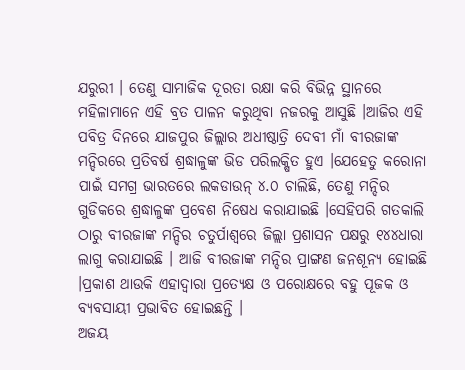ଯରୁରୀ । ତେଣୁ ସାମାଜିକ ଦୂରତା ରକ୍ଷା କରି ବିଭିନ୍ନ ସ୍ଥାନରେ ମହିଳାମାନେ ଏହି ବ୍ରତ ପାଳନ କରୁଥିବା ନଜରକୁ ଆସୁଛି ।ଆଜିର ଏହି ପବିତ୍ର ଦିନରେ ଯାଜପୁର ଜିଲ୍ଲାର ଅଧୀଷ୍ଠାତ୍ରି ଦେବୀ ମାଁ ବୀରଜାଙ୍କ ମନ୍ଦିରରେ ପ୍ରତିବର୍ଷ ଶ୍ରଦ୍ଧାଳୁଙ୍କ ଭିଡ ପରିଲକ୍ଷିତ ହୁଏ ।ଯେହେତୁ କରୋନା ପାଇଁ ସମଗ୍ର ଭାରତରେ ଲକଡାଉନ୍ ୪.୦ ଚାଲିଛି, ତେଣୁ ମନ୍ଦିର ଗୁଡିକରେ ଶ୍ରଦ୍ଧାଳୁଙ୍କ ପ୍ରବେଶ ନିଷେଧ କରାଯାଇଛି ।ସେହିପରି ଗତକାଲି ଠାରୁ ବୀରଜାଙ୍କ ମନ୍ଦିର ଚତୁର୍ପାଶ୍ବରେ ଜିଲ୍ଲା ପ୍ରଶାସନ ପକ୍ଷରୁ ୧୪୪ଧାରା ଲାଗୁ କରାଯାଇଛି । ଆଜି ବୀରଜାଙ୍କ ମନ୍ଦିର ପ୍ରାଙ୍ଗଣ ଜନଶୂନ୍ଯ ହୋଇଛି ।ପ୍ରକାଶ ଥାଉକି ଏହାଦ୍ବାରା ପ୍ରତ୍ୟେକ୍ଷ ଓ ପରୋକ୍ଷରେ ବହୁ ପୂଜକ ଓ ବ୍ଯବସାୟୀ ପ୍ରଭାବିତ ହୋଇଛନ୍ତି ।
ଅଜୟ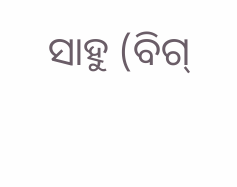ସାହୁ (ବିଗ୍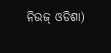ନିଉଜ୍ ଓଡିଶା)